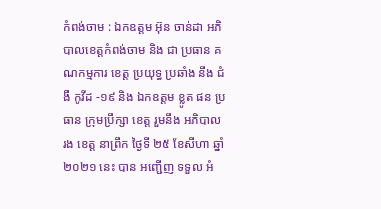កំពង់ចាម : ឯកឧត្តម អ៊ុន ចាន់ដា អភិបាលខេត្តកំពង់ចាម និង ជា ប្រធាន គណកម្មការ ខេត្ត ប្រយុទ្ធ ប្រឆាំង នឹង ជំងឺ កូវីដ -១៩ និង ឯកឧត្ដម ខ្លូត ផន ប្រធាន ក្រុមប្រឹក្សា ខេត្ត រួមនឹង អភិបាល រង ខេត្ត នាព្រឹក ថ្ងៃទី ២៥ ខែសីហា ឆ្នាំ ២០២១ នេះ បាន អញ្ជើញ ទទួល អំ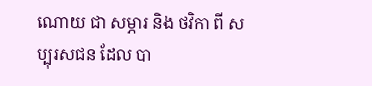ណោយ ជា សម្ភារ និង ថវិកា ពី សប្បុរសជន ដែល បា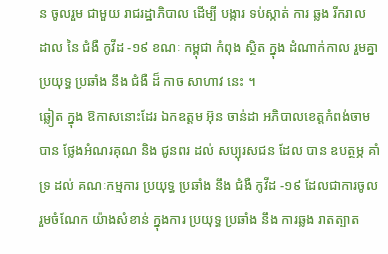ន ចូលរួម ជាមួយ រាជរដ្ឋាភិបាល ដេីម្បី បង្ការ ទប់ស្កាត់ ការ ឆ្លង រីករាល ដាល នៃ ជំងឺ កូវីដ -១៩ ខណៈ កម្ពុជា កំពុង ស្ថិត ក្នុង ដំណាក់កាល រួមគ្នា ប្រយុទ្ធ ប្រឆាំង នឹង ជំងឺ ដ៏ កាច សាហាវ នេះ ។
ឆ្លៀត ក្នុង ឱកាសនោះដែរ ឯកឧត្តម អ៊ុន ចាន់ដា អភិបាលខេត្តកំពង់ចាម បាន ថ្លែងអំណរគុណ និង ជូនពរ ដល់ សប្បុរសជន ដែល បាន ឧបត្ថម្ភ គាំទ្រ ដល់ គណៈកម្មការ ប្រយុទ្ធ ប្រឆាំង នឹង ជំងឺ កូវីដ -១៩ ដែលជាការចូលរួមចំណែក យ៉ាងសំខាន់ ក្នុងការ ប្រយុទ្ធ ប្រឆាំង នឹង ការឆ្លង រាតត្បាត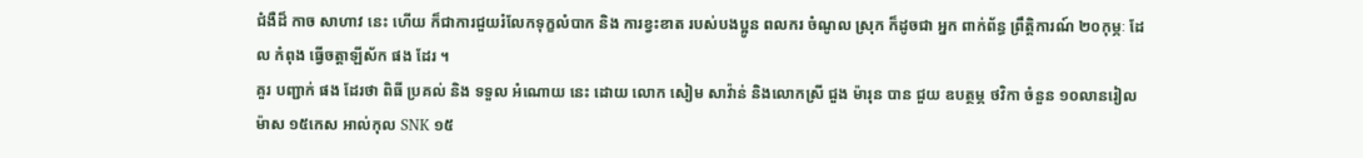ជំងឺដ៏ កាច សាហាវ នេះ ហើយ ក៏ជាការជួយរំលែកទុក្ខលំបាក និង ការខ្វះខាត របស់បងប្អូន ពលករ ចំណូល ស្រុក ក៏ដូចជា អ្នក ពាក់ព័ន្ធ ព្រឹត្តិការណ៍ ២០កុម្ភៈ ដែល កំពុង ធ្វើចត្តាឡីស័ក ផង ដែរ ។
គួរ បញ្ជាក់ ផង ដែរថា ពិធី ប្រគល់ និង ទទួល អំណោយ នេះ ដោយ លោក សៀម សាវ៉ាន់ និងលោកស្រី ជួង ម៉ារុន បាន ជួយ ឧបត្ថម្ភ ថវិកា ចំនួន ១០លានរៀល ម៉ាស ១៥កេស អាល់កុល SNK ១៥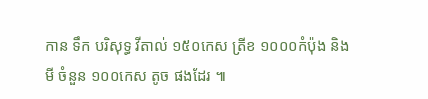កាន ទឹក បរិសុទ្ធ វីតាល់ ១៥០កេស ត្រីខ ១០០០កំប៉ុង និង មី ចំនួន ១០០កេស តូច ផងដែរ ៕